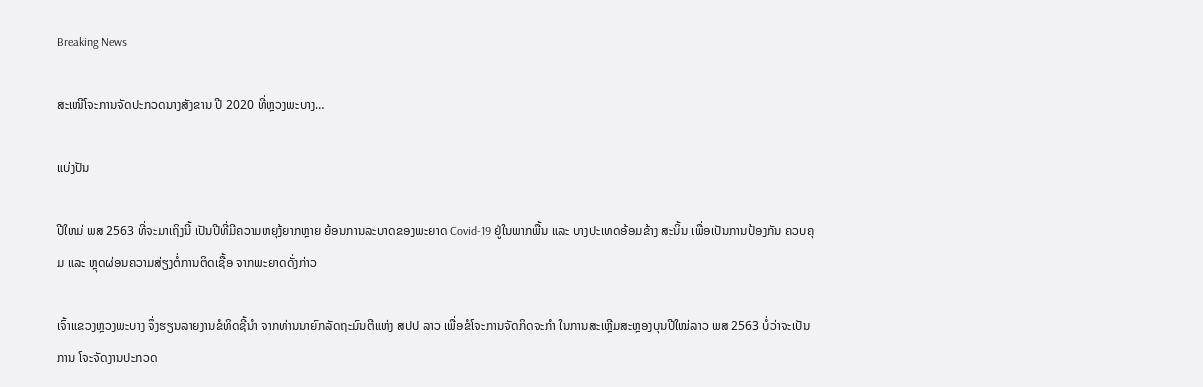Breaking News

ສະເໜີໂຈະການຈັດປະກວດນາງສັງຂານ ປີ 2020 ທີ່ຫຼວງພະບາງ…

ແບ່ງປັນ

ປີໃຫມ່ ພສ 2563 ທີ່ຈະມາເຖິງນີ້ ເປັນປີທີ່ມີຄວາມຫຍຸງ້ຍາກຫຼາຍ ຍ້ອນການລະບາດຂອງພະຍາດ Covid-19 ຢູ່ໃນພາກພື້ນ ແລະ ບາງປະເທດອ້ອມຂ້າງ ສະນິ້ນ ເພື່ອເປັນການປ້ອງກັນ ຄວບຄຸມ ແລະ ຫຼຸດຜ່ອນຄວາມສ່ຽງຕໍ່ການຕິດເຊື້ອ ຈາກພະຍາດດັ່ງກ່າວ

ເຈົ້າແຂວງຫຼວງພະບາງ ຈຶ່ງຮຽນລາຍງານຂໍທິດຊີ້ນຳ ຈາກທ່ານນາຍົກລັດຖະມົນຕີແຫ່ງ ສປປ ລາວ ເພື່ອຂໍໂຈະການຈັດກິດຈະກຳ ໃນການສະເຫຼີມສະຫຼອງບຸນປີໃໝ່ລາວ ພສ 2563 ບໍ່ວ່າຈະເປັນການ ໂຈະຈັດງານປະກວດ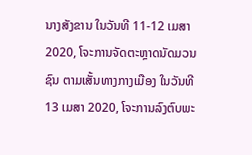ນາງສັງຂານ ໃນວັນທີ 11-12 ເມສາ 2020, ໂຈະການຈັດຕະຫຼາດນັດມວນຊົນ ຕາມເສັ້ນທາງກາງເມືອງ ໃນວັນທີ 13 ເມສາ 2020, ໂຈະການລົງຕົບພະ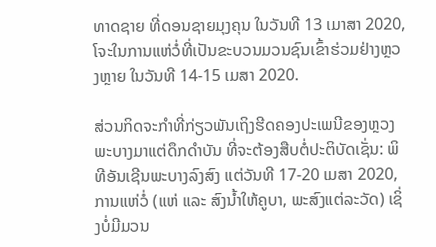ທາດຊາຍ ທີ່ດອນຊາຍມຸງຄຸນ ໃນວັນທີ 13 ເມາສາ 2020, ໂຈະໃນການແຫ່ວໍ່ທີ່ເປັນຂະບວນມວນຊົນເຂົ້າຮ່ວມຢ່າງຫຼວງຫຼາຍ ໃນວັນທີ 14-15 ເມສາ 2020.

ສ່ວນກິດຈະກຳທີ່ກ່ຽວພັນເຖິງຮີດຄອງປະເພນີຂອງຫຼວງພະບາງມາແຕ່ດຶກດຳບັນ ທີ່ຈະຕ້ອງສືບຕໍ່ປະຕິບັດເຊັ່ນ: ພິທີອັນເຊີນພະບາງລົງສົງ ແຕ່ວັນທີ 17-20 ເມສາ 2020, ການແຫ່ວໍ່ (ແຫ່ ແລະ ສົງນໍ້າໃຫ້ຄູບາ, ພະສົງແຕ່ລະວັດ) ເຊິ່ງບໍ່ມີມວນ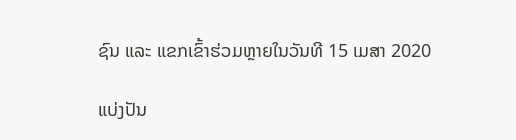ຊົນ ແລະ ແຂກເຂົ້າຮ່ວມຫຼາຍໃນວັນທີ 15 ເມສາ 2020

ແບ່ງປັນ